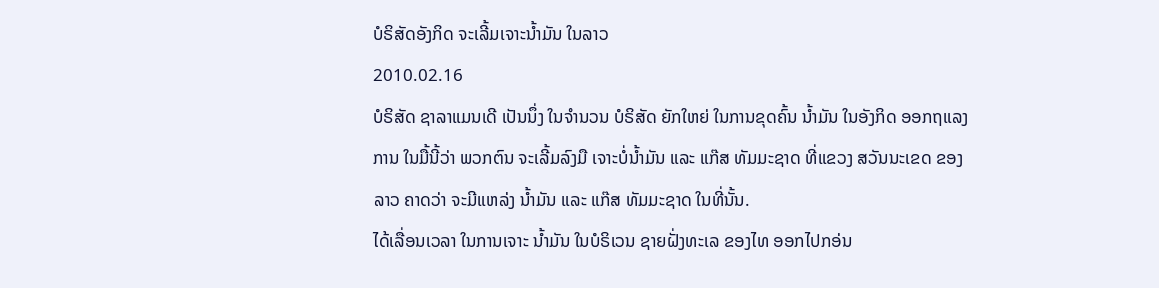ບໍຣິສັດອັງກິດ ຈະເລີ້ມເຈາະນໍ້າມັນ ໃນລາວ
2010.02.16
ບໍຣິສັດ ຊາລາແມນເດີ ເປັນນຶ່ງ ໃນຈຳນວນ ບໍຣິສັດ ຍັກໃຫຍ່ ໃນການຂຸດຄົ້ນ ນ້ຳມັນ ໃນອັງກິດ ອອກຖແລງການ ໃນມື້ນີ້ວ່າ ພວກຕົນ ຈະເລີ້ມລົງມື ເຈາະບໍ່ນ້ຳມັນ ແລະ ແກ໊ສ ທັມມະຊາດ ທີ່ແຂວງ ສວັນນະເຂດ ຂອງລາວ ຄາດວ່າ ຈະມີແຫລ່ງ ນ້ຳມັນ ແລະ ແກ໊ສ ທັມມະຊາດ ໃນທີ່ນັ້ນ.
ໄດ້ເລື່ອນເວລາ ໃນການເຈາະ ນ້ຳມັນ ໃນບໍຣິເວນ ຊາຍຝັ່ງທະເລ ຂອງໄທ ອອກໄປກອ່ນ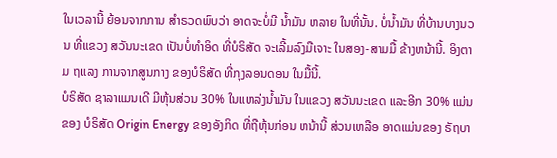ໃນເວລານີ້ ຍ້ອນຈາກການ ສຳຣວດພົບວ່າ ອາດຈະບໍ່ມີ ນ້ຳມັນ ຫລາຍ ໃນທີ່ນັ້ນ. ບໍ່ນ້ຳມັນ ທີ່ບ້ານບາງນວນ ທີ່ແຂວງ ສວັນນະເຂດ ເປັນບໍ່ທຳອິດ ທີ່ບໍຣິສັດ ຈະເລີ້ມລົງມືເຈາະ ໃນສອງ-ສາມມື້ ຂ້າງຫນ້ານີ້. ອິງຕາມ ຖແລງ ການຈາກສູນກາງ ຂອງບໍຣິສັດ ທີ່ກຸງລອນດອນ ໃນມື້ນີ້.
ບໍຣິສັດ ຊາລາແມນເດີ ມີຫຸ້ນສ່ວນ 30% ໃນແຫລ່ງນ້ຳມັນ ໃນແຂວງ ສວັນນະເຂດ ແລະອີກ 30% ແມ່ນຂອງ ບໍຣິສັດ Origin Energy ຂອງອັງກິດ ທີ່ຖືຫຸ້ນກ່ອນ ຫນ້ານີ້ ສ່ວນເຫລືອ ອາດແມ່ນຂອງ ຣັຖບາ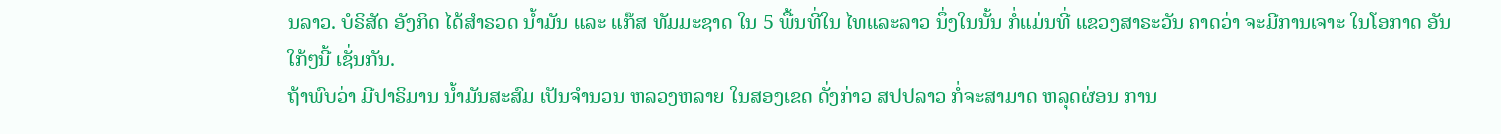ນລາວ. ບໍຣິສັດ ອັງກິດ ໄດ້ສຳຣວດ ນ້ຳມັນ ແລະ ແກ໊ສ ທັມມະຊາດ ໃນ 5 ພື້ນທີ່ໃນ ໄທແລະລາວ ນຶ່ງໃນນັ້ນ ກໍ່ແມ່ນທີ່ ແຂວງສາຣະວັນ ຄາດວ່າ ຈະມີການເຈາະ ໃນໂອກາດ ອັນໃກ້ໆນີ້ ເຊັ່ນກັນ.
ຖ້າພົບວ່າ ມີປາຣິມານ ນ້ຳມັນສະສົມ ເປັນຈຳນວນ ຫລວງຫລາຍ ໃນສອງເຂດ ດັ່ງກ່າວ ສປປລາວ ກໍ່ຈະສາມາດ ຫລຸດຜ່ອນ ການ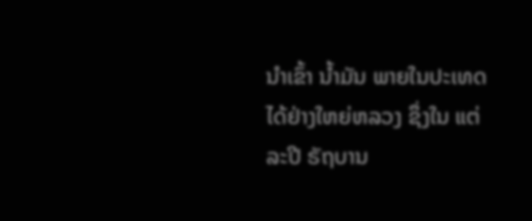ນຳເຂົ້າ ນ້ຳມັນ ພາຍໃນປະເທດ ໄດ້ຢ່າງໃຫຍ່ຫລວງ ຊຶ່ງໃນ ແຕ່ລະປີ ຣັຖບານ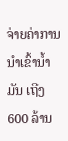ຈ່າຍຄ່າການ ນຳເຂົ້ານ້ຳມັນ ເຖີງ 600 ລ້ານ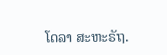ໂດລາ ສະຫະຣັຖ.